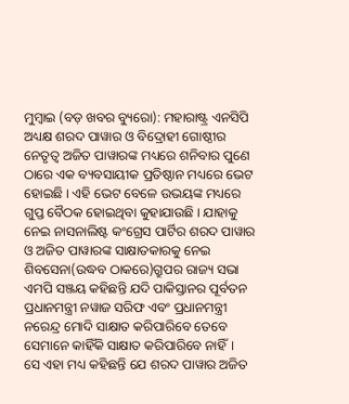ମୁମ୍ବାଇ (ବଡ଼ ଖବର ବ୍ୟୁରୋ): ମହାରାଷ୍ଟ୍ର ଏନସିପି ଅଧ୍ୟକ୍ଷ ଶରଦ ପାୱାର ଓ ବିଦ୍ରୋହୀ ଗୋଷ୍ଠୀର ନେତୃତ୍ୱ ଅଜିତ ପାୱାରଙ୍କ ମଧ୍ୟରେ ଶନିବାର ପୁଣେ ଠାରେ ଏକ ବ୍ୟବସାୟୀକ ପ୍ରତିଷ୍ଠାନ ମଧ୍ୟରେ ଭେଟ ହୋଇଛି । ଏହି ଭେଟ ବେଳେ ଉଭୟଙ୍କ ମଧ୍ୟରେ ଗୁପ୍ତ ବୈଠକ ହୋଇଥିବା କୁହାଯାଉଛି । ଯାହାକୁ ନେଇ ନାସନାଲିଷ୍ଟ କଂଗ୍ରେସ ପାର୍ଟିର ଶରଦ ପାୱାର ଓ ଅଜିତ ପାୱାରଙ୍କ ସାକ୍ଷାତକାରକୁ ନେଇ ଶିବସେନା(ଉଦ୍ଧବ ଠାକରେ)ଗ୍ରୁପର ରାଜ୍ୟ ସଭା ଏମପି ସଞ୍ଜୟ କହିଛନ୍ତି ଯଦି ପାକିସ୍ତାନର ପୂର୍ବତନ ପ୍ରଧାନମନ୍ତ୍ରୀ ନୱାଜ ସରିଫ ଏବଂ ପ୍ରଧାନମନ୍ତ୍ରୀ ନରେନ୍ଦ୍ର ମୋଦି ସାକ୍ଷାତ କରିପାରିବେ ତେବେ ସେମାନେ କାହିଁକି ସାକ୍ଷାତ କରିପାରିବେ ନାହିଁ।
ସେ ଏହା ମଧ୍ୟ କହିଛନ୍ତି ଯେ ଶରଦ ପାୱାର ଅଜିତ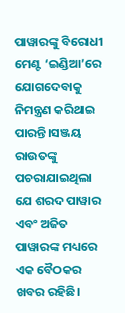ପାୱାରଙ୍କୁ ବିରୋଧୀ ମେଣ୍ଟ ‘ଇଣ୍ଡିଆ’ରେ ଯୋଗଦେବାକୁ ନିମନ୍ତ୍ରଣ କରିଥାଇ ପାରନ୍ତି।ସଞ୍ଜୟ ରାଉତଙ୍କୁ ପଚରାଯାଇଥିଲା ଯେ ଶରଦ ପାୱାର ଏବଂ ଅଜିତ ପାୱାରଙ୍କ ମଧ୍ୟରେ ଏକ ବୈଠକର ଖବର ରହିଛି।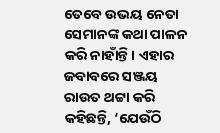ତେବେ ଉଭୟ ନେତା ସେମାନଙ୍କ କଥା ପାଳନ କରି ନାହାଁନ୍ତି। ଏହାର ଜବାବରେ ସଞ୍ଜୟ ରାଉତ ଥଟ୍ଟା କରି କହିଛନ୍ତି, ‘ଯେଉଁଠି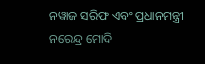ନୱାଜ ସରିଫ ଏବଂ ପ୍ରଧାନମନ୍ତ୍ରୀ ନରେନ୍ଦ୍ର ମୋଦି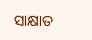ସାକ୍ଷାତ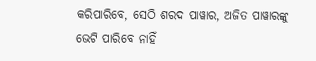କରିପାରିବେ, ସେଠି ଶରଦ ପାୱାର, ଅଜିତ ପାୱାରଙ୍କୁ ଭେଟି ପାରିବେ ନାହିଁ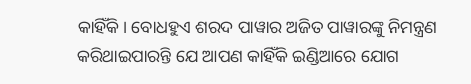କାହିଁକି। ବୋଧହୁଏ ଶରଦ ପାୱାର ଅଜିତ ପାୱାରଙ୍କୁ ନିମନ୍ତ୍ରଣ କରିଥାଇପାରନ୍ତି ଯେ ଆପଣ କାହିଁକି ଇଣ୍ଡିଆରେ ଯୋଗ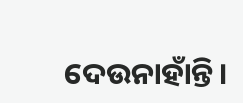ଦେଉନାହାଁନ୍ତି।